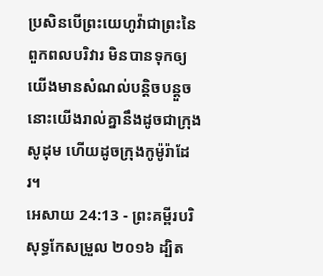ប្រសិនបើព្រះយេហូវ៉ាជាព្រះនៃពួកពលបរិវារ មិនបានទុកឲ្យយើងមានសំណល់បន្តិចបន្តួច នោះយើងរាល់គ្នានឹងដូចជាក្រុងសូដុម ហើយដូចក្រុងកូម៉ូរ៉ាដែរ។
អេសាយ 24:13 - ព្រះគម្ពីរបរិសុទ្ធកែសម្រួល ២០១៦ ដ្បិត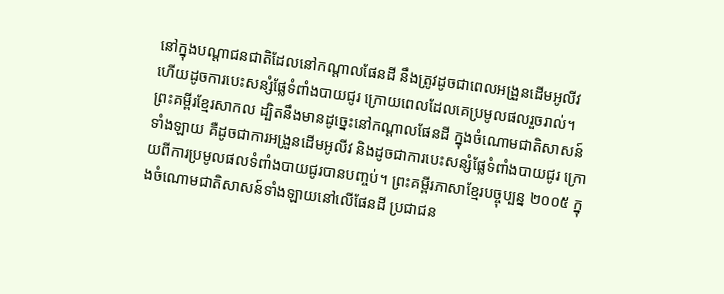នៅក្នុងបណ្ដាជនជាតិដែលនៅកណ្ដាលផែនដី នឹងត្រូវដូចជាពេលអង្រួនដើមអូលីវ ហើយដូចការបេះសន្សំផ្លែទំពាំងបាយជូរ ក្រោយពេលដែលគេប្រមូលផលរួចរាល់។ ព្រះគម្ពីរខ្មែរសាកល ដ្បិតនឹងមានដូច្នេះនៅកណ្ដាលផែនដី ក្នុងចំណោមជាតិសាសន៍ទាំងឡាយ គឺដូចជាការអង្រួនដើមអូលីវ និងដូចជាការបេះសន្សំផ្លែទំពាំងបាយជូរ ក្រោយពីការប្រមូលផលទំពាំងបាយជូរបានបញ្ចប់។ ព្រះគម្ពីរភាសាខ្មែរបច្ចុប្បន្ន ២០០៥ ក្នុងចំណោមជាតិសាសន៍ទាំងឡាយនៅលើផែនដី ប្រជាជន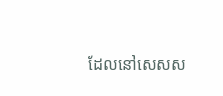ដែលនៅសេសស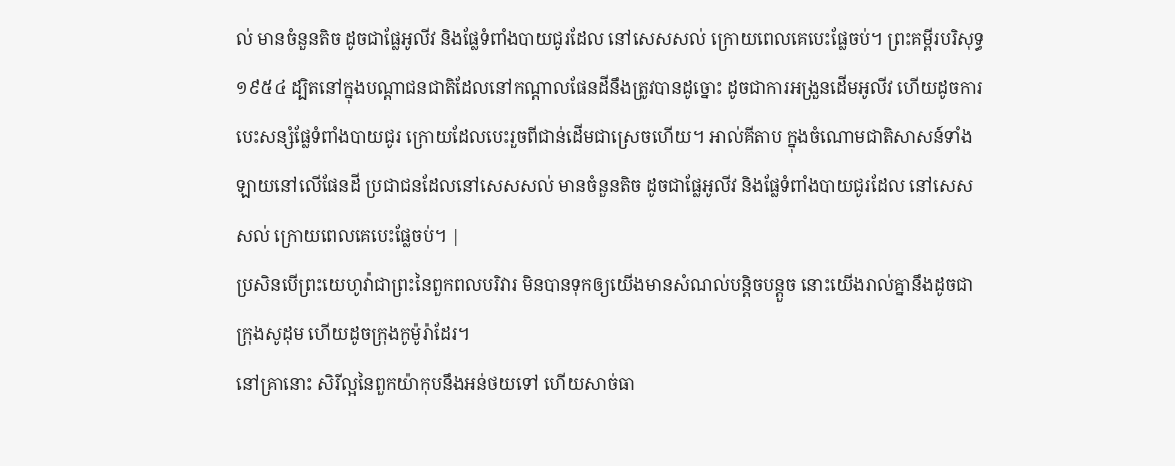ល់ មានចំនួនតិច ដូចជាផ្លែអូលីវ និងផ្លែទំពាំងបាយជូរដែល នៅសេសសល់ ក្រោយពេលគេបេះផ្លែចប់។ ព្រះគម្ពីរបរិសុទ្ធ ១៩៥៤ ដ្បិតនៅក្នុងបណ្តាជនជាតិដែលនៅកណ្តាលផែនដីនឹងត្រូវបានដូច្នោះ ដូចជាការអង្រួនដើមអូលីវ ហើយដូចការបេះសន្សំផ្លែទំពាំងបាយជូរ ក្រោយដែលបេះរួចពីជាន់ដើមជាស្រេចហើយ។ អាល់គីតាប ក្នុងចំណោមជាតិសាសន៍ទាំងឡាយនៅលើផែនដី ប្រជាជនដែលនៅសេសសល់ មានចំនួនតិច ដូចជាផ្លែអូលីវ និងផ្លែទំពាំងបាយជូរដែល នៅសេសសល់ ក្រោយពេលគេបេះផ្លែចប់។ |
ប្រសិនបើព្រះយេហូវ៉ាជាព្រះនៃពួកពលបរិវារ មិនបានទុកឲ្យយើងមានសំណល់បន្តិចបន្តួច នោះយើងរាល់គ្នានឹងដូចជាក្រុងសូដុម ហើយដូចក្រុងកូម៉ូរ៉ាដែរ។
នៅគ្រានោះ សិរីល្អនៃពួកយ៉ាកុបនឹងអន់ថយទៅ ហើយសាច់ធា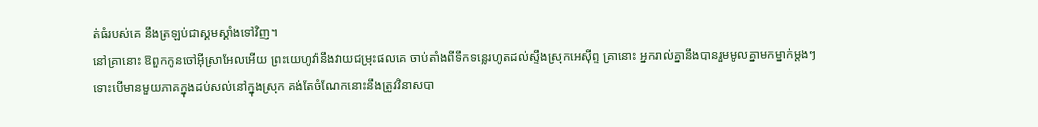ត់ធំរបស់គេ នឹងត្រឡប់ជាស្គមស្គាំងទៅវិញ។
នៅគ្រានោះ ឱពួកកូនចៅអ៊ីស្រាអែលអើយ ព្រះយេហូវ៉ានឹងវាយជម្រុះផលគេ ចាប់តាំងពីទឹកទន្លេរហូតដល់ស្ទឹងស្រុកអេស៊ីព្ទ គ្រានោះ អ្នករាល់គ្នានឹងបានរួមមូលគ្នាមកម្នាក់ម្តងៗ
ទោះបើមានមួយភាគក្នុងដប់សល់នៅក្នុងស្រុក គង់តែចំណែកនោះនឹងត្រូវវិនាសបា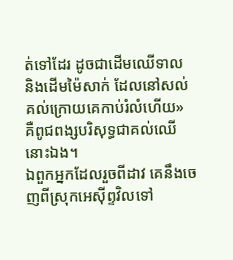ត់ទៅដែរ ដូចជាដើមឈើទាល និងដើមម៉ៃសាក់ ដែលនៅសល់គល់ក្រោយគេកាប់រំលំហើយ» គឺពូជពង្សបរិសុទ្ធជាគល់ឈើនោះឯង។
ឯពួកអ្នកដែលរួចពីដាវ គេនឹងចេញពីស្រុកអេស៊ីព្ទវិលទៅ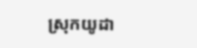ស្រុកយូដា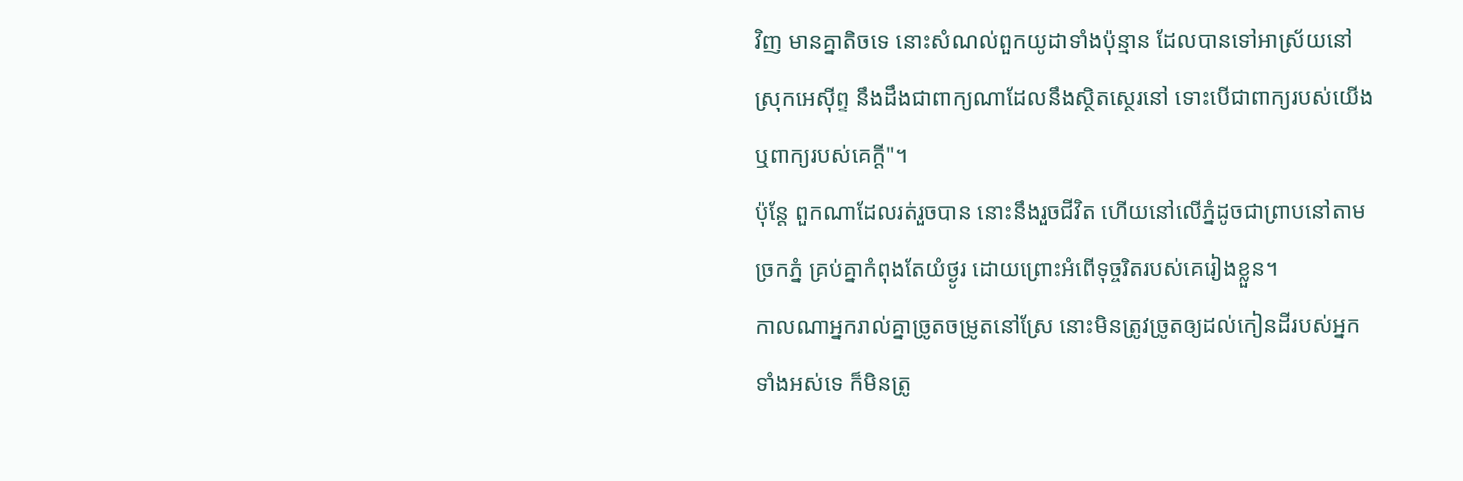វិញ មានគ្នាតិចទេ នោះសំណល់ពួកយូដាទាំងប៉ុន្មាន ដែលបានទៅអាស្រ័យនៅស្រុកអេស៊ីព្ទ នឹងដឹងជាពាក្យណាដែលនឹងស្ថិតស្ថេរនៅ ទោះបើជាពាក្យរបស់យើង ឬពាក្យរបស់គេក្ដី"។
ប៉ុន្តែ ពួកណាដែលរត់រួចបាន នោះនឹងរួចជីវិត ហើយនៅលើភ្នំដូចជាព្រាបនៅតាមច្រកភ្នំ គ្រប់គ្នាកំពុងតែយំថ្ងូរ ដោយព្រោះអំពើទុច្ចរិតរបស់គេរៀងខ្លួន។
កាលណាអ្នករាល់គ្នាច្រូតចម្រូតនៅស្រែ នោះមិនត្រូវច្រូតឲ្យដល់កៀនដីរបស់អ្នកទាំងអស់ទេ ក៏មិនត្រូ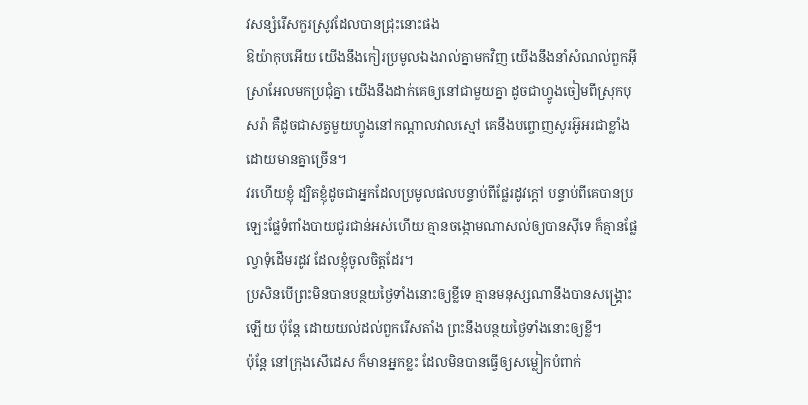វសន្សំរើសកួរស្រូវដែលបានជ្រុះនោះផង
ឱយ៉ាកុបអើយ យើងនឹងកៀរប្រមូលឯងរាល់គ្នាមកវិញ យើងនឹងនាំសំណល់ពួកអ៊ីស្រាអែលមកប្រជុំគ្នា យើងនឹងដាក់គេឲ្យនៅជាមួយគ្នា ដូចជាហ្វូងចៀមពីស្រុកបុសរ៉ា គឺដូចជាសត្វមួយហ្វូងនៅកណ្ដាលវាលស្មៅ គេនឹងបព្ចោញសូរអ៊ូអរជាខ្លាំងដោយមានគ្នាច្រើន។
វរហើយខ្ញុំ ដ្បិតខ្ញុំដូចជាអ្នកដែលប្រមូលផលបន្ទាប់ពីផ្លែរដូវក្តៅ បន្ទាប់ពីគេបានប្រឡេះផ្លែទំពាំងបាយជូរជាន់អស់ហើយ គ្មានចង្កោមណាសល់ឲ្យបានស៊ីទេ ក៏គ្មានផ្លែល្វាទុំដើមរដូវ ដែលខ្ញុំចូលចិត្តដែរ។
ប្រសិនបើព្រះមិនបានបន្ថយថ្ងៃទាំងនោះឲ្យខ្លីទេ គ្មានមនុស្សណានឹងបានសង្គ្រោះឡើយ ប៉ុន្តែ ដោយយល់ដល់ពួករើសតាំង ព្រះនឹងបន្ថយថ្ងៃទាំងនោះឲ្យខ្លី។
ប៉ុន្តែ នៅក្រុងសើដេស ក៏មានអ្នកខ្លះ ដែលមិនបានធ្វើឲ្យសម្លៀកបំពាក់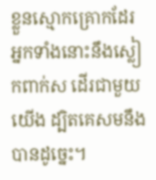ខ្លួនស្មោកគ្រោកដែរ អ្នកទាំងនោះនឹងស្លៀកពាក់ស ដើរជាមួយយើង ដ្បិតគេសមនឹងបានដូច្នេះ។